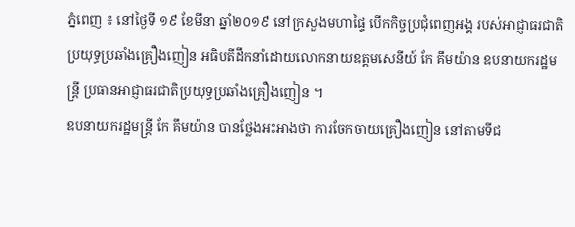ភ្នំពេញ ៖ នៅថ្ងៃទី ១៩ ខែមីនា ឆ្នាំ២០១៩ នៅក្រសួងមហាផ្ទៃ បើកកិច្ចប្រជុំពេញអង្គ របស់អាជ្ញាធរជាតិប្រយុទ្ធប្រឆាំងគ្រឿងញៀន អធិបតីដឹកនាំដោយលោកនាយឧត្តមសេនីយ៍ កែ គឹមយ៉ាន ឧបនាយករដ្ឋមន្ត្រី ប្រធានអាជ្ញាធរជាតិប្រយុទ្ធប្រឆាំងគ្រឿងញៀន ។
ឧបនាយករដ្ឋមន្ត្រី កែ គឹមយ៉ាន បានថ្លែងអះអាងថា ការចែកចាយគ្រឿងញៀន នៅតាមទីជ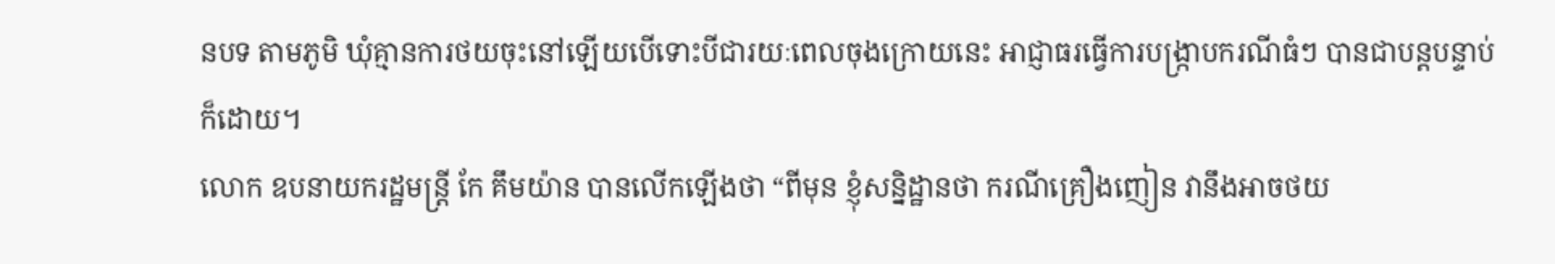នបទ តាមភូមិ ឃុំគ្មានការថយចុះនៅឡើយបើទោះបីជារយៈពេលចុងក្រោយនេះ អាជ្ញាធរធ្វើការបង្ក្រាបករណីធំៗ បានជាបន្តបន្ទាប់ក៏ដោយ។
លោក ឧបនាយករដ្ឋមន្ត្រី កែ គឹមយ៉ាន បានលើកឡើងថា “ពីមុន ខ្ញុំសន្និដ្ឋានថា ករណីគ្រឿងញៀន វានឹងអាចថយ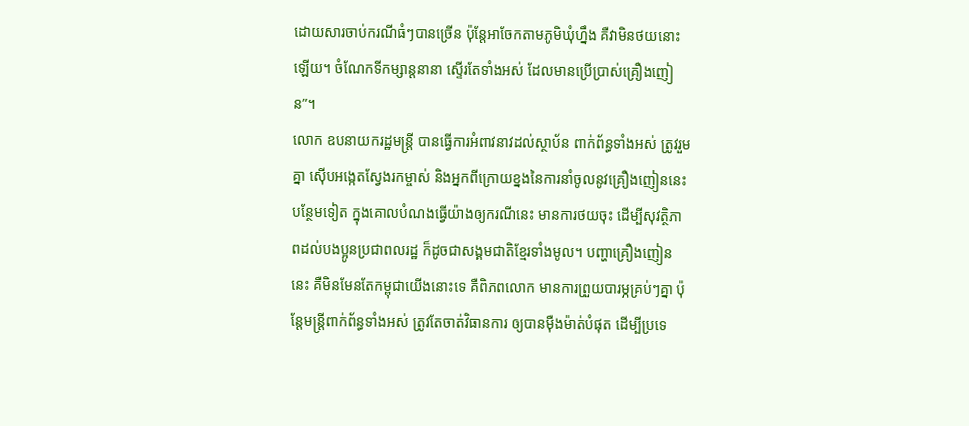ដោយសារចាប់ករណីធំៗបានច្រើន ប៉ុន្តែអាចែកតាមភូមិឃុំហ្នឹង គឺវាមិនថយនោះឡើយ។ ចំណែកទីកម្សាន្តនានា ស្ទើរតែទាំងអស់ ដែលមានប្រើប្រាស់គ្រឿងញៀន”។
លោក ឧបនាយករដ្ឋមន្ត្រី បានធ្វើការអំពាវនាវដល់ស្ថាប័ន ពាក់ព័ន្ធទាំងអស់ ត្រូវរួមគ្នា ស៊ើបអង្កេតស្វែងរកម្ចាស់ និងអ្នកពីក្រោយខ្នងនៃការនាំចូលនូវគ្រឿងញៀននេះ បន្ថែមទៀត ក្នុងគោលបំណងធ្វើយ៉ាងឲ្យករណីនេះ មានការថយចុះ ដើម្បីសុវត្ថិភាពដល់បងប្អូនប្រជាពលរដ្ឋ ក៏ដូចជាសង្គមជាតិខ្មែរទាំងមូល។ បញ្ហាគ្រឿងញៀននេះ គឺមិនមែនតែកម្ពុជាយើងនោះទេ គឺពិភពលោក មានការព្រួយបារម្ភគ្រប់ៗគ្នា ប៉ុន្តែមន្ត្រីពាក់ព័ន្ធទាំងអស់ ត្រូវតែចាត់វិធានការ ឲ្យបានម៉ឺងម៉ាត់បំផុត ដើម្បីប្រទេ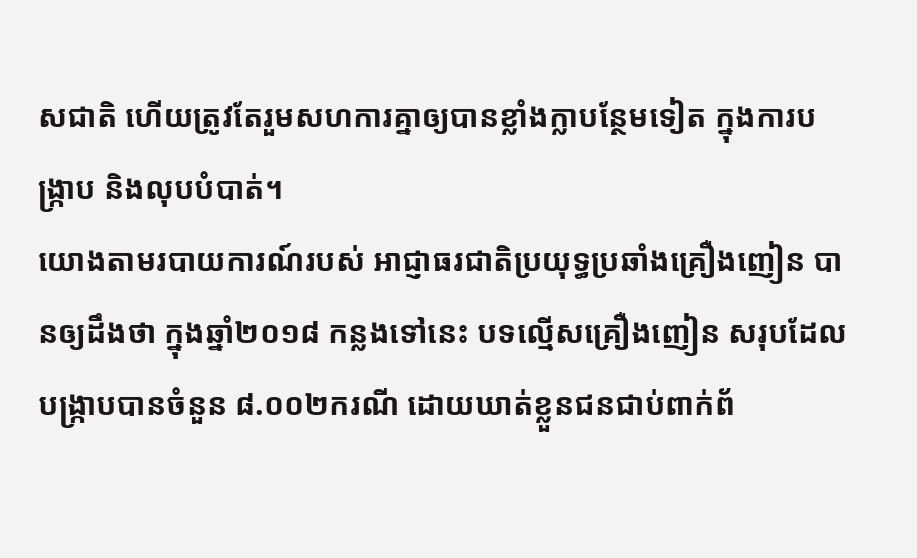សជាតិ ហើយត្រូវតែរួមសហការគ្នាឲ្យបានខ្លាំងក្លាបន្ថែមទៀត ក្នុងការបង្ក្រាប និងលុបបំបាត់។
យោងតាមរបាយការណ៍របស់ អាជ្ញាធរជាតិប្រយុទ្ធប្រឆាំងគ្រឿងញៀន បានឲ្យដឹងថា ក្នុងឆ្នាំ២០១៨ កន្លងទៅនេះ បទល្មើសគ្រឿងញៀន សរុបដែលបង្ក្រាបបានចំនួន ៨.០០២ករណី ដោយឃាត់ខ្លួនជនជាប់ពាក់ព័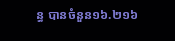ន្ធ បានចំនួន១៦.២១៦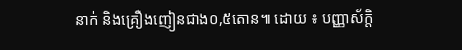នាក់ និងគ្រឿងញៀនជាង០,៥តោន៕ ដោយ ៖ បញ្ញាស័ក្តិ